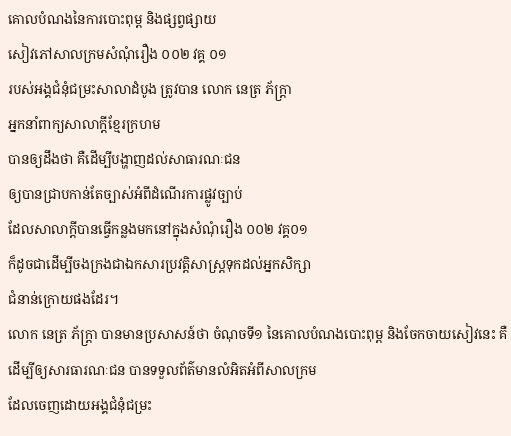គោលបំណងនៃការបោះពុម្ព និងផ្សព្វផ្សាយ
សៀវភៅសាលក្រមសំណុំរឿង ០០២ វគ្គ ០១
របស់អង្គជំនុំជម្រះសាលាដំបូង ត្រូវបាន លោក នេត្រ ភ័ក្រ្តា
អ្នកនាំពាក្យសាលាក្តីខ្មែរក្រហម
បានឲ្យដឹងថា គឺដើម្បីបង្ហាញដល់សាធារណៈជន
ឲ្យបានជ្រាបកាន់តែច្បាស់អំពីដំណើរការផ្លូវច្បាប់
ដែលសាលាក្តីបានធ្វើកន្លងមកនៅក្នុងសំណុំរឿង ០០២ វគ្គ០១
ក៏ដូចជាដើម្បីចងក្រងជាឯកសារប្រវត្តិសាស្ត្រទុកដល់អ្នកសិក្សា
ជំនាន់ក្រោយផងដែរ។
លោក នេត្រ ភ័ក្រ្តា បានមានប្រសាសន៍ថា ចំណុចទី១ នៃគោលបំណងបោះពុម្ព និងចែកចាយសៀវនេះ គឺដើម្បីឲ្យសារធារណៈជន បានទទួលព័ត៌មានលំអិតអំពីសាលក្រម
ដែលចេញដោយអង្គជំនុំជម្រះ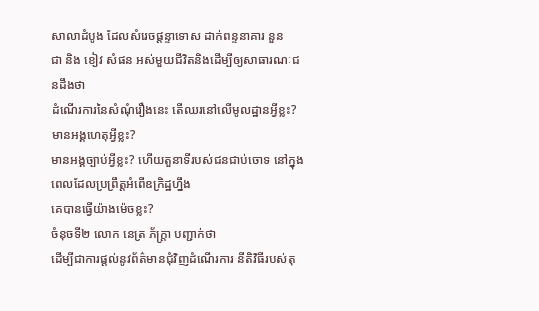សាលាដំបូង ដែលសំរេចផ្តន្ទាទោស ដាក់ពន្ទនាគារ នួន
ជា និង ខៀវ សំផន អស់មួយជីវិតនិងដើម្បីឲ្យសាធារណៈជនដឹងថា
ដំណើរការនៃសំណុំរឿងនេះ តើឈរនៅលើមូលដ្ឋានអ្វីខ្លះ? មានអង្គហេតុអ្វីខ្លះ?
មានអង្គច្បាប់អ្វីខ្លះ? ហើយតួនាទីរបស់ជនជាប់ចោទ នៅក្នុងពេលដែលប្រព្រឹត្តអំពើឧក្រិដ្ឋហ្នឹង
គេបានធ្វើយ៉ាងម៉េចខ្លះ?
ចំនុចទី២ លោក នេត្រ ភ័ក្រ្តា បញ្ជាក់ថា
ដើម្បីជាការផ្តល់នូវព័ត៌មានជុំវិញដំណើរការ នីតិវិធីរបស់តុ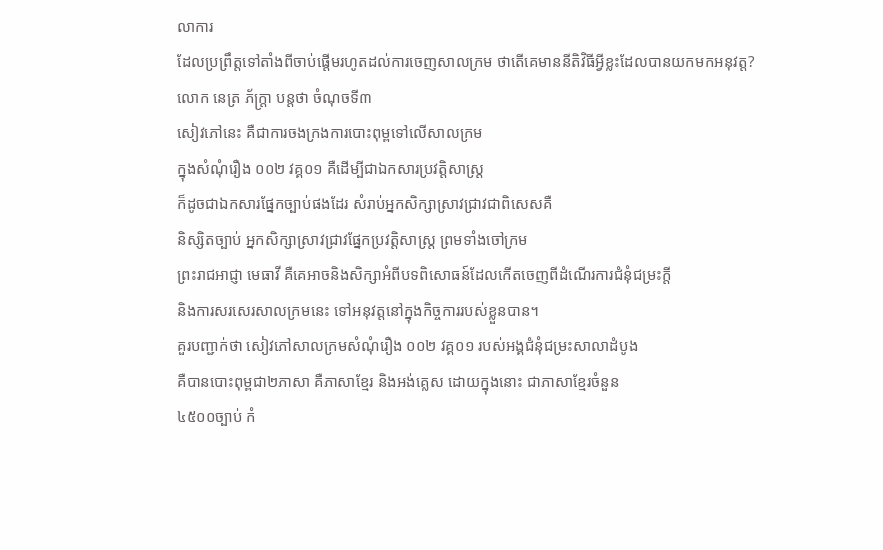លាការ
ដែលប្រព្រឹត្តទៅតាំងពីចាប់ផ្តើមរហូតដល់ការចេញសាលក្រម ថាតើគេមាននីតិវិធីអ្វីខ្លះដែលបានយកមកអនុវត្ត?
លោក នេត្រ ភ័ក្រ្តា បន្តថា ចំណុចទី៣
សៀវភៅនេះ គឺជាការចងក្រងការបោះពុម្ពទៅលើសាលក្រម
ក្នុងសំណុំរឿង ០០២ វគ្គ០១ គឺដើម្បីជាឯកសារប្រវត្តិសាស្រ្ត
ក៏ដូចជាឯកសារផ្នែកច្បាប់ផងដែរ សំរាប់អ្នកសិក្សាស្រាវជ្រាវជាពិសេសគឺ
និស្សិតច្បាប់ អ្នកសិក្សាស្រាវជ្រាវផ្នែកប្រវត្តិសាស្រ្ត ព្រមទាំងចៅក្រម
ព្រះរាជអាជ្ញា មេធាវី គឺគេអាចនិងសិក្សាអំពីបទពិសោធន៍ដែលកើតចេញពីដំណើរការជំនុំជម្រះក្តី
និងការសរសេរសាលក្រមនេះ ទៅអនុវត្តនៅក្នុងកិច្ចការរបស់ខ្លួនបាន។
គួរបញ្ជាក់ថា សៀវភៅសាលក្រមសំណុំរឿង ០០២ វគ្គ០១ របស់អង្គជំនុំជម្រះសាលាដំបូង
គឺបានបោះពុម្ពជា២ភាសា គឺភាសាខ្មែរ និងអង់គ្លេស ដោយក្នុងនោះ ជាភាសាខ្មែរចំនួន
៤៥០០ច្បាប់ កំ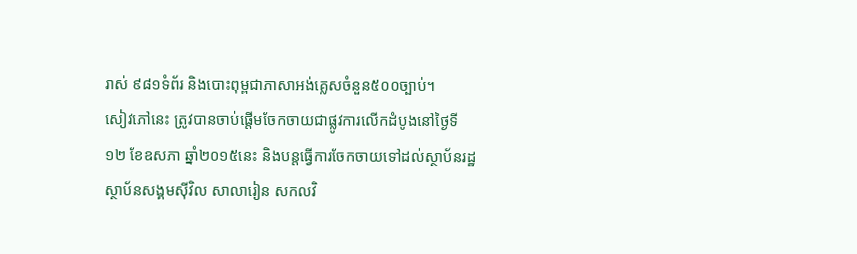រាស់ ៩៨១ទំព័រ និងបោះពុម្ពជាភាសាអង់គ្លេសចំនួន៥០០ច្បាប់។
សៀវភៅនេះ ត្រូវបានចាប់ផ្តើមចែកចាយជាផ្លូវការលើកដំបូងនៅថ្ងៃទី
១២ ខែឧសភា ឆ្នាំ២០១៥នេះ និងបន្តធ្វើការចែកចាយទៅដល់ស្ថាប័នរដ្ឋ
ស្ថាប័នសង្គមស៊ីវិល សាលារៀន សកលវិ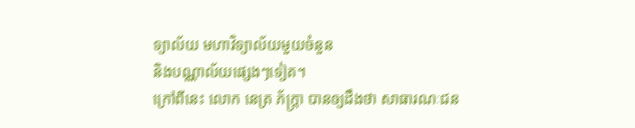ទ្យាល័យ មហាវិទ្យាល័យមួយចំនួន
និងបណ្ណាល័យផ្សេងៗទៀត។
ក្រៅពីនេះ លោក នេត្រ ភ័ក្រ្តា បានឲ្យដឹងថា សាធារណៈជន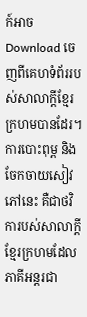ក៍អាច Download ចេញពីគេហទំព័ររបស់សាលាក្តីខ្មែរក្រហមបានដែរ។
ការបោះពុម្ព និងចែកចាយសៀវភៅនេះ គឺជាថវិការបស់សាលាក្តីខ្មែរក្រហមដែលភាគីអន្តរជា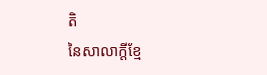តិ
នៃសាលាក្តីខ្មែ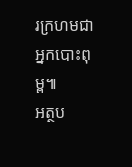រក្រហមជាអ្នកបោះពុម្ព៕
អត្ថប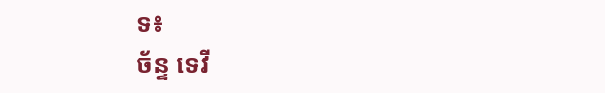ទ៖
ច័ន្ទ ទេវី